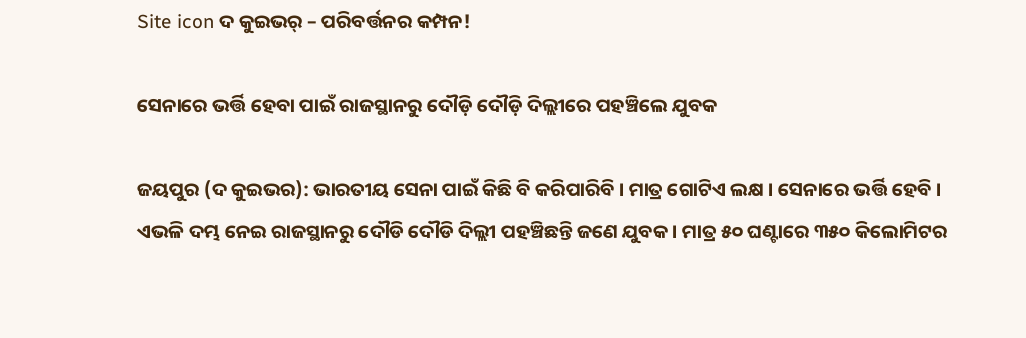Site icon ଦ କୁଇଭର୍ – ପରିବର୍ତ୍ତନର କମ୍ପନ!

ସେନାରେ ଭର୍ତ୍ତି ହେବା ପାଇଁ ରାଜସ୍ଥାନରୁ ଦୌଡ଼ି ଦୌଡ଼ି ଦିଲ୍ଲୀରେ ପହଞ୍ଚିଲେ ଯୁବକ

ଜୟପୁର (ଦ କୁଇଭର): ଭାରତୀୟ ସେନା ପାଇଁ କିଛି ବି କରିପାରିବି । ମାତ୍ର ଗୋଟିଏ ଲକ୍ଷ । ସେନାରେ ଭର୍ତ୍ତି ହେବି । ଏଭଳି ଦମ୍ଭ ନେଇ ରାଜସ୍ଥାନରୁ ଦୌଡି ଦୌଡି ଦିଲ୍ଲୀ ପହଞ୍ଚିଛନ୍ତି ଜଣେ ଯୁବକ । ମାତ୍ର ୫୦ ଘଣ୍ଟାରେ ୩୫୦ କିଲୋମିଟର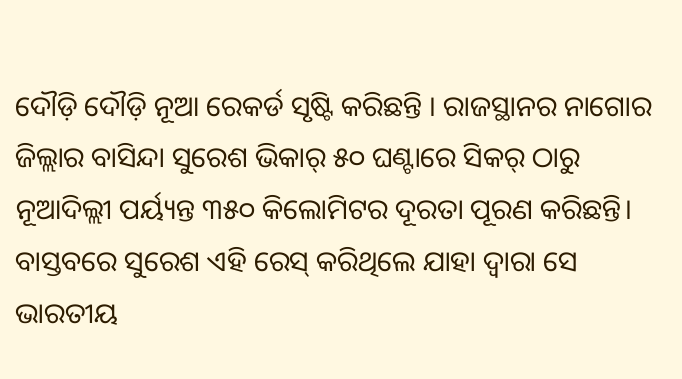ଦୌଡ଼ି ଦୌଡ଼ି ନୂଆ ରେକର୍ଡ ସୃଷ୍ଟି କରିଛନ୍ତି । ରାଜସ୍ଥାନର ନାଗୋର ଜିଲ୍ଲାର ବାସିନ୍ଦା ସୁରେଶ ଭିକାର୍ ୫୦ ଘଣ୍ଟାରେ ସିକର୍ ଠାରୁ ନୂଆଦିଲ୍ଲୀ ପର୍ୟ୍ୟନ୍ତ ୩୫୦ କିଲୋମିଟର ଦୂରତା ପୂରଣ କରିଛନ୍ତି। ବାସ୍ତବରେ ସୁରେଶ ଏହି ରେସ୍ କରିଥିଲେ ଯାହା ଦ୍ୱାରା ସେ ଭାରତୀୟ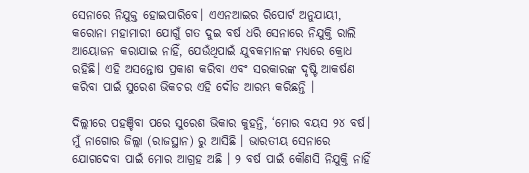ସେନାରେ ନିଯୁକ୍ତ ହୋଇପାରିବେ। ଏଏନଆଇର ରିପୋର୍ଟ ଅନୁଯାୟୀ, କରୋନା ମହାମାରୀ ଯୋଗୁଁ ଗତ ଦୁଇ ବର୍ଷ ଧରି ସେନାରେ ନିଯୁକ୍ତି ରାଲି ଆୟୋଜନ କରାଯାଇ ନାହିଁ, ଯେଉଁଥିପାଇଁ ଯୁବକମାନଙ୍କ ମଧ୍ୟରେ କ୍ରୋଧ ରହିଛି। ଏହି ଅସନ୍ତୋଷ ପ୍ରକାଶ କରିବା ଏବଂ ସରକାରଙ୍କ ଦୃଷ୍ଟି ଆକର୍ଷଣ କରିବା ପାଇଁ ସୁରେଶ ଭିକଚର ଏହି ଦୌଡ ଆରମ୍ଭ କରିଛନ୍ତି ।

ଦିଲ୍ଲୀରେ ପହଞ୍ଚିବା ପରେ ସୁରେଶ ଭିକାର କୁହନ୍ତି, ‘ମୋର ବୟସ ୨୪ ବର୍ଷ। ମୁଁ ନାଗୋର ଜିଲ୍ଲା (ରାଜସ୍ଥାନ) ରୁ ଆସିଛି । ଭାରତୀୟ ସେନାରେ ଯୋଗଦେବା ପାଇଁ ମୋର ଆଗ୍ରହ ଅଛି । ୨ ବର୍ଷ ପାଇଁ କୌଣସି ନିଯୁକ୍ତି ନାହିଁ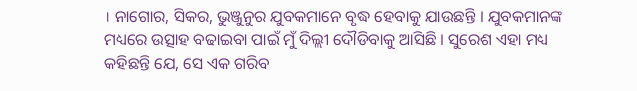। ନାଗୋର, ସିକର, ଭୁଞ୍ଜୁନୁର ଯୁବକମାନେ ବୃଦ୍ଧ ହେବାକୁ ଯାଉଛନ୍ତି । ଯୁବକମାନଙ୍କ ମଧ୍ୟରେ ଉତ୍ସାହ ବଢାଇବା ପାଇଁ ମୁଁ ଦିଲ୍ଲୀ ଦୌଡିବାକୁ ଆସିଛି । ସୁରେଶ ଏହା ମଧ୍ୟ କହିଛନ୍ତି ଯେ, ସେ ଏକ ଗରିବ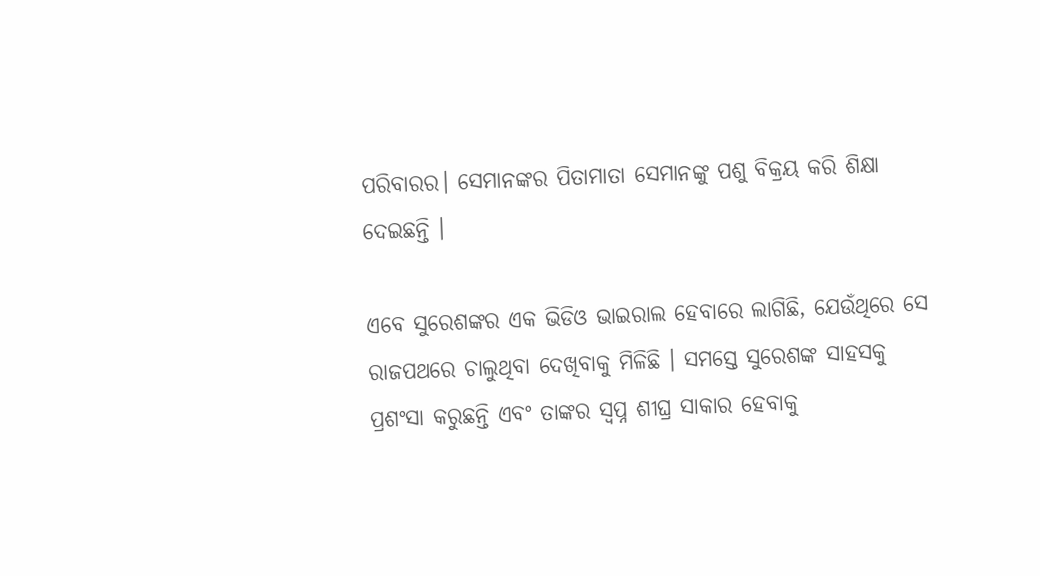ପରିବାରର। ସେମାନଙ୍କର ପିତାମାତା ସେମାନଙ୍କୁ ପଶୁ ବିକ୍ରୟ କରି ଶିକ୍ଷା ଦେଇଛନ୍ତି ।

ଏବେ ସୁରେଶଙ୍କର ଏକ ଭିଡିଓ ଭାଇରାଲ ହେବାରେ ଲାଗିଛି, ଯେଉଁଥିରେ ସେ ରାଜପଥରେ ଚାଲୁଥିବା ଦେଖିବାକୁ ମିଳିଛି । ସମସ୍ତେ ସୁରେଶଙ୍କ ସାହସକୁ ପ୍ରଶଂସା କରୁଛନ୍ତି ଏବଂ ତାଙ୍କର ସ୍ୱପ୍ନ ଶୀଘ୍ର ସାକାର ହେବାକୁ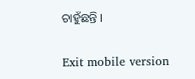ଚାହୁଁଛନ୍ତି ।

Exit mobile version